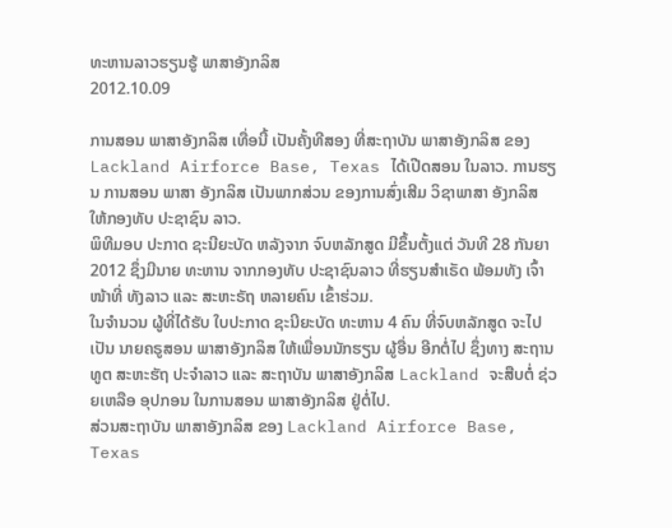ທະຫານລາວຮຽນຮູ້ ພາສາອັງກລິສ
2012.10.09

ການສອນ ພາສາອັງກລິສ ເທື່ອນີ້ ເປັນຄັ້ງທີສອງ ທີ່ສະຖາບັນ ພາສາອັງກລິສ ຂອງ Lackland Airforce Base, Texas ໄດ້ເປີດສອນ ໃນລາວ. ການຮຽນ ການສອນ ພາສາ ອັງກລິສ ເປັນພາກສ່ວນ ຂອງການສົ່ງເສີມ ວິຊາພາສາ ອັງກລິສ ໃຫ້ກອງທັບ ປະຊາຊົນ ລາວ.
ພິທີມອບ ປະກາດ ຊະນີຍະບັດ ຫລັງຈາກ ຈົບຫລັກສູດ ມີຂຶ້ນຕັ້ງແຕ່ ວັນທີ 28 ກັນຍາ 2012 ຊຶ່ງມີນາຍ ທະຫານ ຈາກກອງທັບ ປະຊາຊົນລາວ ທີ່ຮຽນສໍາເຣັດ ພ້ອມທັງ ເຈົ້າໜ້າທີ່ ທັງລາວ ແລະ ສະຫະຣັຖ ຫລາຍຄົນ ເຂົ້າຮ່ວມ.
ໃນຈໍານວນ ຜູ້ທີ່ໄດ້ຮັບ ໃບປະກາດ ຊະນີຍະບັດ ທະຫານ 4 ຄົນ ທີ່ຈົບຫລັກສູດ ຈະໄປເປັນ ນາຍຄຣູສອນ ພາສາອັງກລິສ ໃຫ້ເພື່ອນນັກຮຽນ ຜູ້ອື່ນ ອີກຕໍ່ໄປ ຊຶ່ງທາງ ສະຖານທູຕ ສະຫະຮັຖ ປະຈໍາລາວ ແລະ ສະຖາບັນ ພາສາອັງກລິສ Lackland ຈະສືບຕໍ່ ຊ່ວຍເຫລືອ ອຸປກອນ ໃນການສອນ ພາສາອັງກລິສ ຢູ່ຕໍ່ໄປ.
ສ່ວນສະຖາບັນ ພາສາອັງກລິສ ຂອງ Lackland Airforce Base, Texas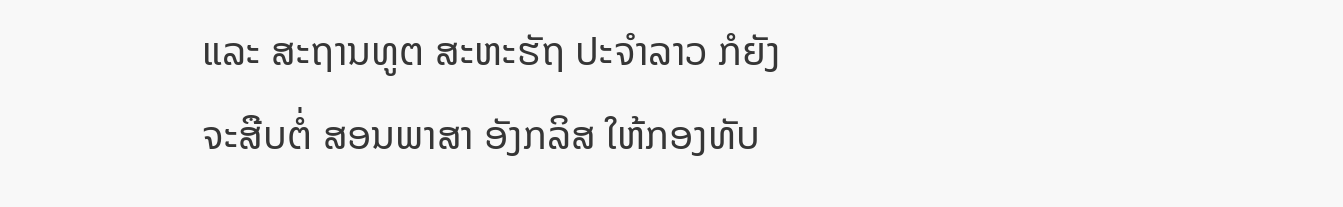ແລະ ສະຖານທູຕ ສະຫະຮັຖ ປະຈໍາລາວ ກໍຍັງຈະສືບຕໍ່ ສອນພາສາ ອັງກລິສ ໃຫ້ກອງທັບ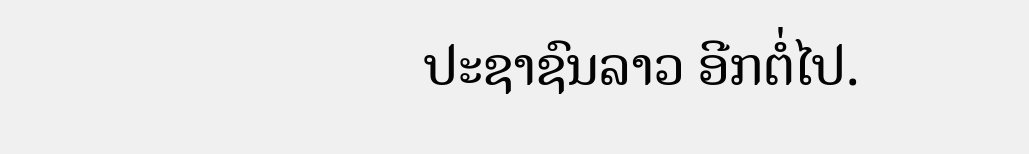ປະຊາຊົນລາວ ອີກຕໍ່ໄປ.